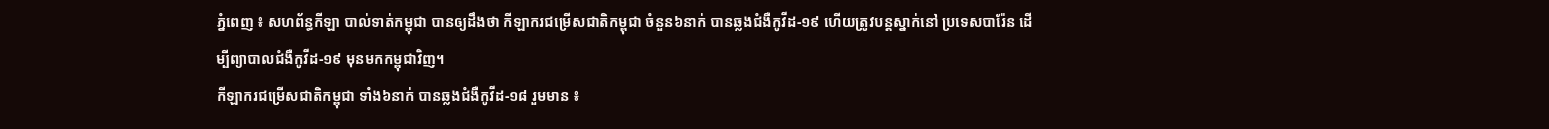ភ្នំពេញ ៖ សហព័ន្ធកីឡា បាល់ទាត់កម្ពុជា បានឲ្យដឹងថា កីឡាករជម្រើសជាតិកម្ពុជា ចំនួន៦នាក់ បានឆ្លងជំងឺកូវីដ-១៩ ហើយត្រូវបន្ដស្នាក់នៅ ប្រទេសបារ៉ែន ដើម្បីព្យាបាលជំងឺកូវីដ-១៩ មុនមកកម្ពុជាវិញ។
កីឡាករជម្រើសជាតិកម្ពុជា ទាំង៦នាក់ បានឆ្លងជំងឺកូវីដ-១៨ រួមមាន ៖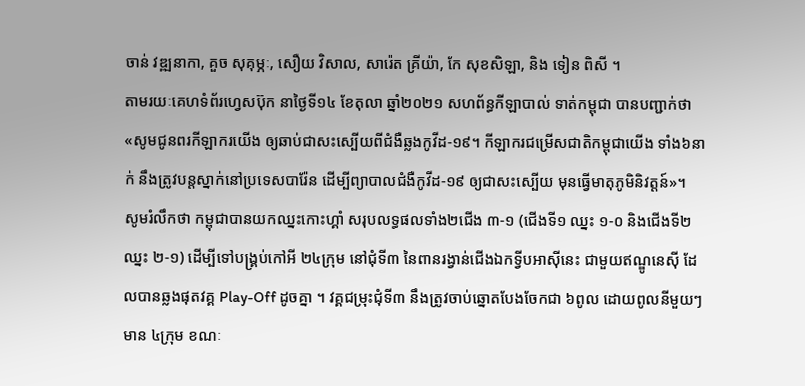ចាន់ វឌ្ឍនាកា, គួច សុគុម្ភៈ, សឿយ វិសាល, សារ៉េត គ្រីយ៉ា, កែ សុខសិឡា, និង ទៀន ពិសី ។
តាមរយៈគេហទំព័រហ្វេសប៊ុក នាថ្ងៃទី១៤ ខែតុលា ឆ្នាំ២០២១ សហព័ន្ធកីឡាបាល់ ទាត់កម្ពុជា បានបញ្ជាក់ថា «សូមជូនពរកីឡាករយើង ឲ្យឆាប់ជាសះស្បើយពីជំងឺឆ្លងកូវីដ-១៩។ កីឡាករជម្រើសជាតិកម្ពុជាយើង ទាំង៦នាក់ នឹងត្រូវបន្តស្នាក់នៅប្រទេសបារ៉ែន ដើម្បីព្យាបាលជំងឺកូវីដ-១៩ ឲ្យជាសះស្បើយ មុនធ្វើមាតុភូមិនិវត្តន៍»។
សូមរំលឹកថា កម្ពុជាបានយកឈ្នះកោះហ្គាំ សរុបលទ្ធផលទាំង២ជើង ៣-១ (ជើងទី១ ឈ្នះ ១-០ និងជើងទី២ ឈ្នះ ២-១) ដើម្បីទៅបង្គ្រប់កៅអី ២៤ក្រុម នៅជុំទី៣ នៃពានរង្វាន់ជើងឯកទ្វីបអាស៊ីនេះ ជាមួយឥណ្ឌូនេស៊ី ដែលបានឆ្លងផុតវគ្គ Play-Off ដូចគ្នា ។ វគ្គជម្រុះជុំទី៣ នឹងត្រូវចាប់ឆ្នោតបែងចែកជា ៦ពូល ដោយពូលនីមួយៗមាន ៤ក្រុម ខណៈ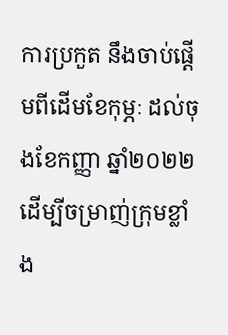ការប្រកួត នឹងចាប់ផ្ដើមពីដើមខែកុម្ភៈ ដល់ចុងខែកញ្ញា ឆ្នាំ២០២២ ដើម្បីចម្រាញ់ក្រុមខ្លាំង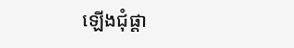ឡើងជុំផ្ដា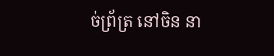ច់ព្រ័ត្រ នៅចិន នា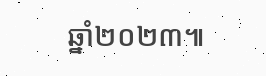ឆ្នាំ២០២៣៕